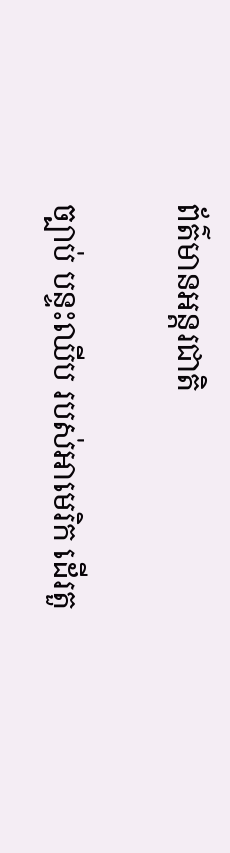ព័ត៌មានអន្តរជាតិ

ច្បាប់ បន្ទះឈីប របស់អាមេរិក ដើរតួ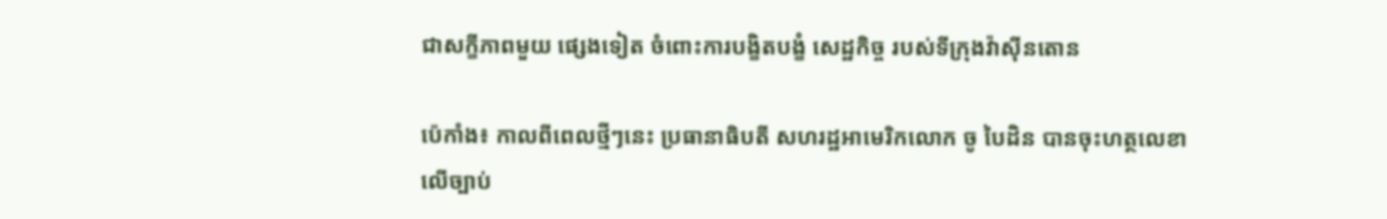ជាសក្ខីភាពមួយ ផ្សេងទៀត ចំពោះការបង្ខិតបង្ខំ សេដ្ឋកិច្ច របស់ទីក្រុងវ៉ាស៊ីនតោន

ប៉េកាំង៖ កាលពីពេលថ្មីៗនេះ ប្រធានាធិបតី សហរដ្ឋអាមេរិកលោក ចូ បៃដិន បានចុះហត្ថលេខាលើច្បាប់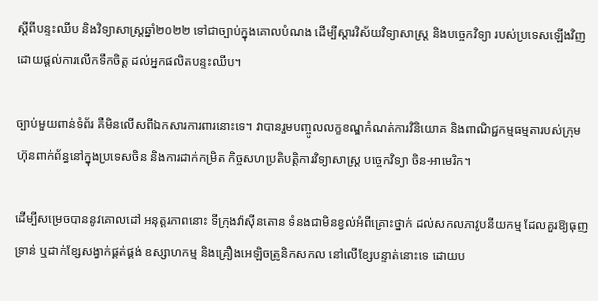ស្តីពីបន្ទះឈីប និងវិទ្យាសាស្រ្តឆ្នាំ២០២២ ទៅជាច្បាប់ក្នុងគោលបំណង ដើម្បីស្តារវិស័យវិទ្យាសាស្ត្រ និងបច្ចេកវិទ្យា របស់ប្រទេសឡើងវិញ ដោយផ្តល់ការលើកទឹកចិត្ត ដល់អ្នកផលិតបន្ទះឈីប។

ច្បាប់មួយពាន់ទំព័រ គឺមិនលើសពីឯកសារការពារនោះទេ។ វាបានរួមបញ្ចូលលក្ខខណ្ឌកំណត់ការវិនិយោគ និងពាណិជ្ជកម្មធម្មតារបស់ក្រុមហ៊ុនពាក់ព័ន្ធនៅក្នុងប្រទេសចិន និងការដាក់កម្រិត កិច្ចសហប្រតិបត្តិការវិទ្យាសាស្ត្រ បច្ចេកវិទ្យា ចិន-អាមេរិក។

ដើម្បីសម្រេចបាននូវគោលដៅ អនុត្តរភាពនោះ ទីក្រុងវ៉ាស៊ីនតោន ទំនងជាមិនខ្វល់អំពីគ្រោះថ្នាក់ ដល់សកលភាវូបនីយកម្ម ដែលគួរឱ្យធុញទ្រាន់ ឬដាក់ខ្សែសង្វាក់ផ្គត់ផ្គង់ ឧស្សាហកម្ម និងគ្រឿងអេឡិចត្រូនិកសកល នៅលើខ្សែបន្ទាត់នោះទេ ដោយប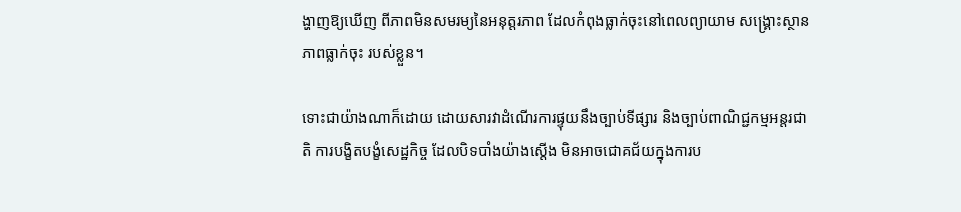ង្ហាញឱ្យឃើញ ពីភាពមិនសមរម្យនៃអនុត្តរភាព ដែលកំពុងធ្លាក់ចុះនៅពេលព្យាយាម សង្គ្រោះស្ថានភាពធ្លាក់ចុះ របស់ខ្លួន។

ទោះជាយ៉ាងណាក៏ដោយ ដោយសារវាដំណើរការផ្ទុយនឹងច្បាប់ទីផ្សារ និងច្បាប់ពាណិជ្ជកម្មអន្តរជាតិ ការបង្ខិតបង្ខំសេដ្ឋកិច្ច ដែលបិទបាំងយ៉ាងស្តើង មិនអាចជោគជ័យក្នុងការប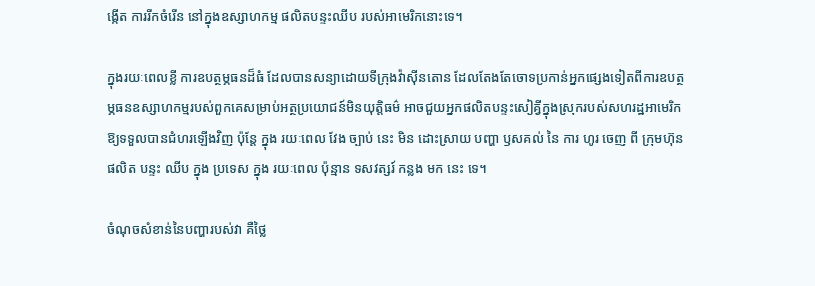ង្កើត ការរីកចំរើន នៅក្នុងឧស្សាហកម្ម ផលិតបន្ទះឈីប របស់អាមេរិកនោះទេ។

ក្នុងរយៈពេលខ្លី ការឧបត្ថម្ភធនដ៏ធំ ដែលបានសន្យាដោយទីក្រុងវ៉ាស៊ីនតោន ដែលតែងតែចោទប្រកាន់អ្នកផ្សេងទៀតពីការឧបត្ថម្ភធនឧស្សាហកម្មរបស់ពួកគេសម្រាប់អត្ថប្រយោជន៍មិនយុត្តិធម៌ អាចជួយអ្នកផលិតបន្ទះសៀគ្វីក្នុងស្រុករបស់សហរដ្ឋអាមេរិកឱ្យទទួលបានជំហរឡើងវិញ ប៉ុន្តែ ក្នុង រយៈពេល វែង ច្បាប់ នេះ មិន ដោះស្រាយ បញ្ហា ឫសគល់ នៃ ការ ហូរ ចេញ ពី ក្រុមហ៊ុន ផលិត បន្ទះ ឈីប ក្នុង ប្រទេស ក្នុង រយៈពេល ប៉ុន្មាន ទសវត្សរ៍ កន្លង មក នេះ ទេ។

ចំណុចសំខាន់នៃបញ្ហារបស់វា គឺថ្លៃ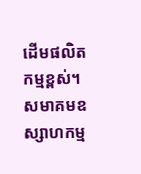ដើមផលិតកម្មខ្ពស់។ សមាគមឧស្សាហកម្ម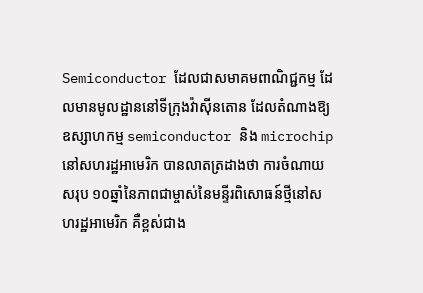Semiconductor ដែលជាសមាគមពាណិជ្ជកម្ម ដែលមានមូលដ្ឋាននៅទីក្រុងវ៉ាស៊ីនតោន ដែលតំណាងឱ្យឧស្សាហកម្ម semiconductor និង microchip នៅសហរដ្ឋអាមេរិក បានលាតត្រដាងថា ការចំណាយសរុប ១០ឆ្នាំនៃភាពជាម្ចាស់នៃមន្ទីរពិសោធន៍ថ្មីនៅសហរដ្ឋអាមេរិក គឺខ្ពស់ជាង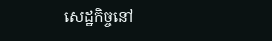សេដ្ឋកិច្ចនៅ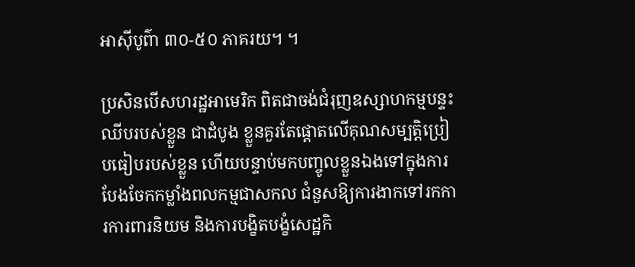អាស៊ីបូព៌ា ៣០-៥០ ភាគរយ។ ។

ប្រសិនបើសហរដ្ឋអាមេរិក ពិតជាចង់ជំរុញឧស្សាហកម្មបន្ទះឈីបរបស់ខ្លួន ជាដំបូង ខ្លួនគួរតែផ្តោតលើគុណសម្បត្តិប្រៀបធៀបរបស់ខ្លួន ហើយបន្ទាប់មកបញ្ចូលខ្លួនឯងទៅក្នុងការបែងចែកកម្លាំងពលកម្មជាសកល ជំនួសឱ្យការងាកទៅរកការការពារនិយម និងការបង្ខិតបង្ខំសេដ្ឋកិ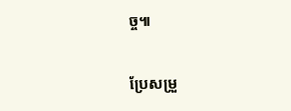ច្ច៕

ប្រែសម្រួ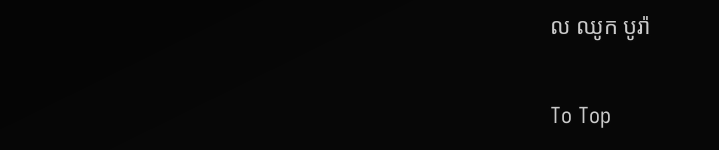ល ឈូក បូរ៉ា

To Top